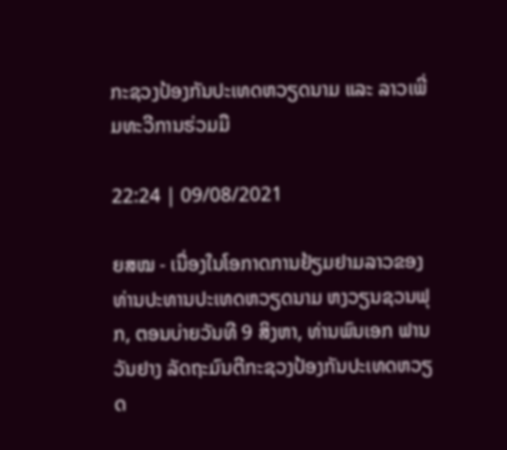ກະຊວງປ້ອງກັນປະເທດຫວຽດນາມ ແລະ ລາວເພີ່ມທະວີການຮ່ວມມື

22:24 | 09/08/2021

ຍສໝ - ເນື່ອງໃນໂອກາດການຢ້ຽມຢາມລາວຂອງທ່ານປະທານປະເທດຫວຽດນາມ ຫງວຽນຊວນຟຸກ, ຕອນບ່າຍວັນທີ 9 ສິງຫາ, ທ່ານພົນເອກ ຟານວັນຢາງ ລັດຖະມົນຕີກະຊວງປ້ອງກັນປະເທດຫວຽດ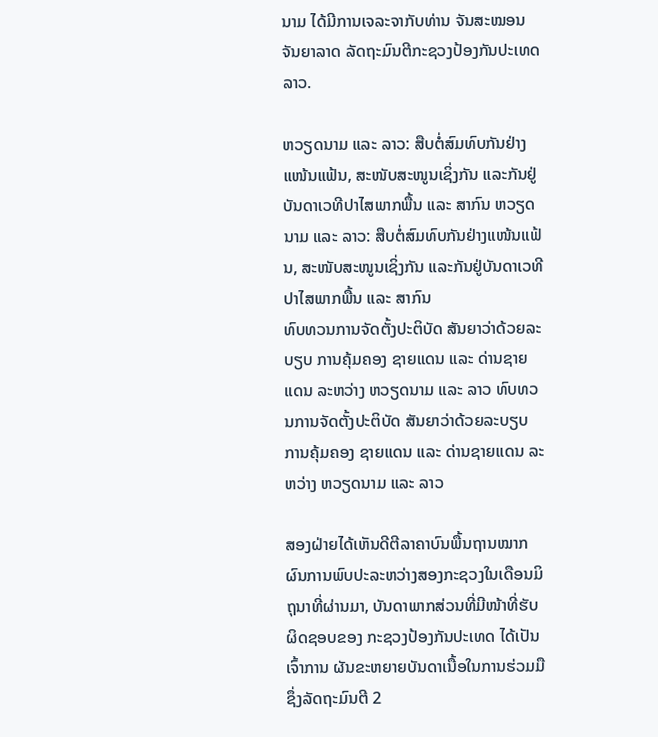ນາມ ໄດ້ມີການເຈລະຈາກັບທ່ານ ຈັນສະໝອນ ຈັນຍາລາດ ລັດຖະມົນຕີກະຊວງປ້ອງກັນປະເທດລາວ.

ຫວຽດນາມ ແລະ ລາວ: ສືບຕໍ່ສົມທົບກັນຢ່າງແໜ້ນແຟ້ນ, ສະໜັບສະໜູນເຊິ່ງກັນ ແລະກັນຢູ່ບັນດາເວທີປາໄສພາກພື້ນ ແລະ ສາກົນ ຫວຽດນາມ ແລະ ລາວ: ສືບຕໍ່ສົມທົບກັນຢ່າງແໜ້ນແຟ້ນ, ສະໜັບສະໜູນເຊິ່ງກັນ ແລະກັນຢູ່ບັນດາເວທີປາໄສພາກພື້ນ ແລະ ສາກົນ
ທົບທວນການຈັດຕັ້ງປະຕິບັດ ສັນຍາວ່າດ້ວຍລະບຽບ ການຄຸ້ມຄອງ ຊາຍແດນ ແລະ ດ່ານຊາຍແດນ ລະຫວ່າງ ຫວຽດນາມ ແລະ ລາວ ທົບທວນການຈັດຕັ້ງປະຕິບັດ ສັນຍາວ່າດ້ວຍລະບຽບ ການຄຸ້ມຄອງ ຊາຍແດນ ແລະ ດ່ານຊາຍແດນ ລະຫວ່າງ ຫວຽດນາມ ແລະ ລາວ

ສອງຝ່າຍໄດ້ເຫັນດີຕີລາຄາບົນພື້ນຖານໝາກຜົນການພົບປະລະຫວ່າງສອງກະຊວງໃນເດືອນມິຖຸນາທີ່ຜ່ານມາ, ບັນດາພາກສ່ວນທີ່ມີໜ້າທີ່ຮັບຜິດຊອບຂອງ ກະຊວງປ້ອງກັນປະເທດ ໄດ້ເປັນເຈົ້າການ ຜັນຂະຫຍາຍບັນດາເນື້ອໃນການຮ່ວມມືຊຶ່ງລັດຖະມົນຕີ 2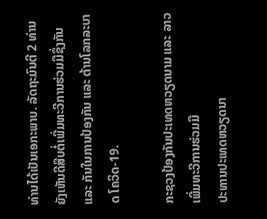ທ່ານໄດ້ເປັນເອກະພາບ. ລັດຖະມົນຕີ 2 ທ່ານ ຍັງເຫັນດີສືບຕໍ່ເພີ່ມທະວີການຮ່ວມມືຊຶ່ງກັນ ແລະ ກັນໃນການປ້ອງກັນ ແລະ ຕ້ານໂລກລະບາດ ໂຄວິດ-19.

ກະຊວງປ້ອງກັນປະເທດຫວຽດນາມ ແລະ ລາວເພີ່ມທະວີການຮ່ວມມື
ປະທານປະເທດຫວຽດນາ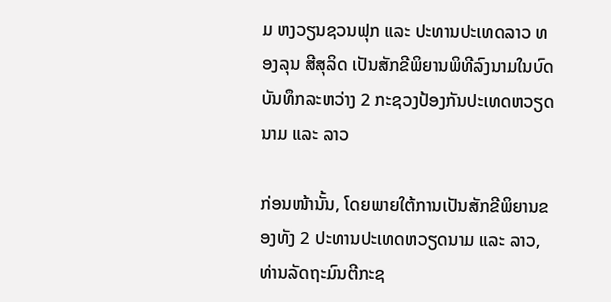ມ ຫງວຽນຊວນຟຸກ ແລະ ປະທານປະເທດລາວ ທອງລຸນ ສີສຸລິດ ເປັນສັກຂີພິຍານພິທີລົງນາມໃນບົດບັນທຶກລະຫວ່າງ 2 ກະຊວງປ້ອງກັນປະເທດຫວຽດນາມ ແລະ ລາວ

ກ່ອນໜ້ານັ້ນ, ໂດຍພາຍໃຕ້ການເປັນສັກຂີພິຍານຂອງທັງ 2 ປະທານປະເທດຫວຽດນາມ ແລະ ລາວ, ທ່ານລັດຖະມົນຕີກະຊ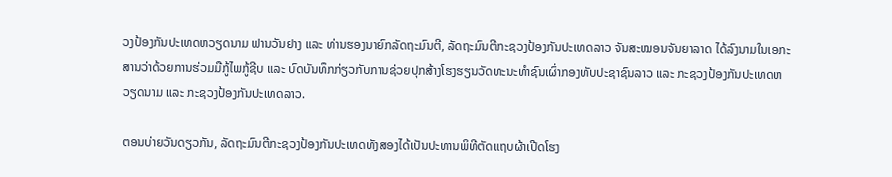ວງປ້ອງກັນປະເທດຫວຽດນາມ ຟານວັນຢາງ ແລະ ທ່ານຮອງນາຍົກລັດຖະມົນຕີ, ລັດຖະມົນຕີກະຊວງປ້ອງກັນປະເທດລາວ ຈັນສະໝອນຈັນຍາລາດ ໄດ້ລົງນາມໃນເອກະສານວ່າດ້ວຍການຮ່ວມມືກູ້ໄພກູ້ຊີບ ແລະ ບົດບັນທຶກກ່ຽວກັບການຊ່ວຍປຸກສ້າງໂຮງຮຽນວັດທະນະທຳຊົນເຜົ່າກອງທັບປະຊາຊົນລາວ ແລະ ກະຊວງປ້ອງກັນປະເທດຫວຽດນາມ ແລະ ກະຊວງປ້ອງກັນປະເທດລາວ.

ຕອນບ່າຍວັນດຽວກັນ, ລັດຖະມົນຕີກະຊວງປ້ອງກັນປະເທດທັງສອງໄດ້ເປັນປະທານພິທີຕັດແຖບຜ້າເປີດໂຮງ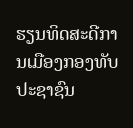ຮຽນທິດສະດີການເມືອງກອງທັບປະຊາຊົນ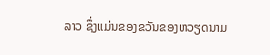ລາວ ຊຶ່ງແມ່ນຂອງຂວັນຂອງຫວຽດນາມ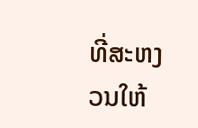ທີ່ສະຫງວນໃຫ້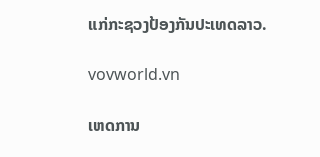ແກ່ກະຊວງປ້ອງກັນປະເທດລາວ.

vovworld.vn

ເຫດການ